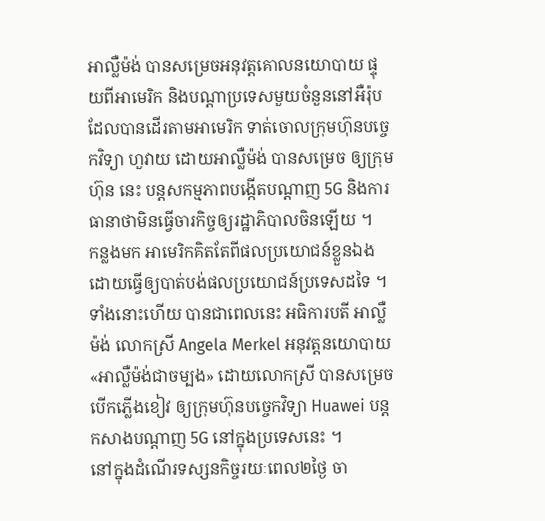អាល្លឺម៉ង់ បានសម្រេចអនុវត្តគោលនយោបាយ ផ្ទុយពីអាមេរិក និងបណ្តាប្រទេសមួយចំនួននៅអឺរ៉ុប ដែលបានដើរតាមអាមេរិក ទាត់ចោលក្រុមហ៊ុនបច្ចេកវិទ្យា ហួវាយ ដោយអាល្លឺម៉ង់ បានសម្រេច ឲ្យក្រុមហ៊ុន នេះ បន្តសកម្មភាពបង្កើតបណ្តាញ 5G និងការធានាថាមិនធ្វើចារកិច្ចឲ្យរដ្ឋាភិបាលចិនឡើយ ។
កន្លងមក អាមេរិកគិតតែពីផលប្រយោជន៍ខ្លួនឯង ដោយធ្វើឲ្យបាត់បង់ផលប្រយោជន៍ប្រទេសដទៃ ។ ទាំងនោះហើយ បានជាពេលនេះ អធិការបតី អាល្លឺម៉ង់ លោកស្រី Angela Merkel អនុវត្តនយោបាយ «អាល្លឺម៉ង់ជាចម្បង» ដោយលោកស្រី បានសម្រេចបើកភ្លើងខៀវ ឲ្យក្រុមហ៊ុនបច្ចេកវិទ្យា Huawei បន្ត កសាងបណ្តាញ 5G នៅក្នុងប្រទេសនេះ ។
នៅក្នុងដំណើរទស្សនកិច្ចរយៈពេល២ថ្ងៃ ចា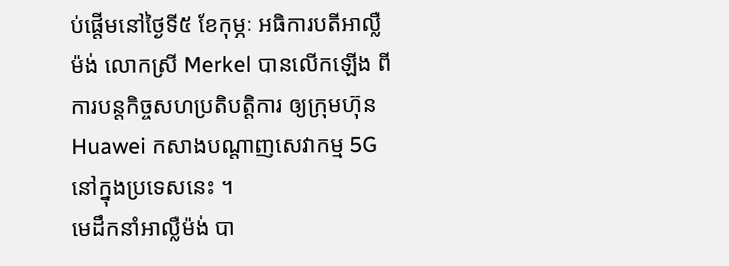ប់ផ្តើមនៅថ្ងៃទី៥ ខែកុម្ភៈ អធិការបតីអាល្លឺម៉ង់ លោកស្រី Merkel បានលើកឡើង ពីការបន្តកិច្ចសហប្រតិបត្តិការ ឲ្យក្រុមហ៊ុន Huawei កសាងបណ្តាញសេវាកម្ម 5G នៅក្នុងប្រទេសនេះ ។
មេដឹកនាំអាល្លឺម៉ង់ បា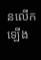នលើកឡើង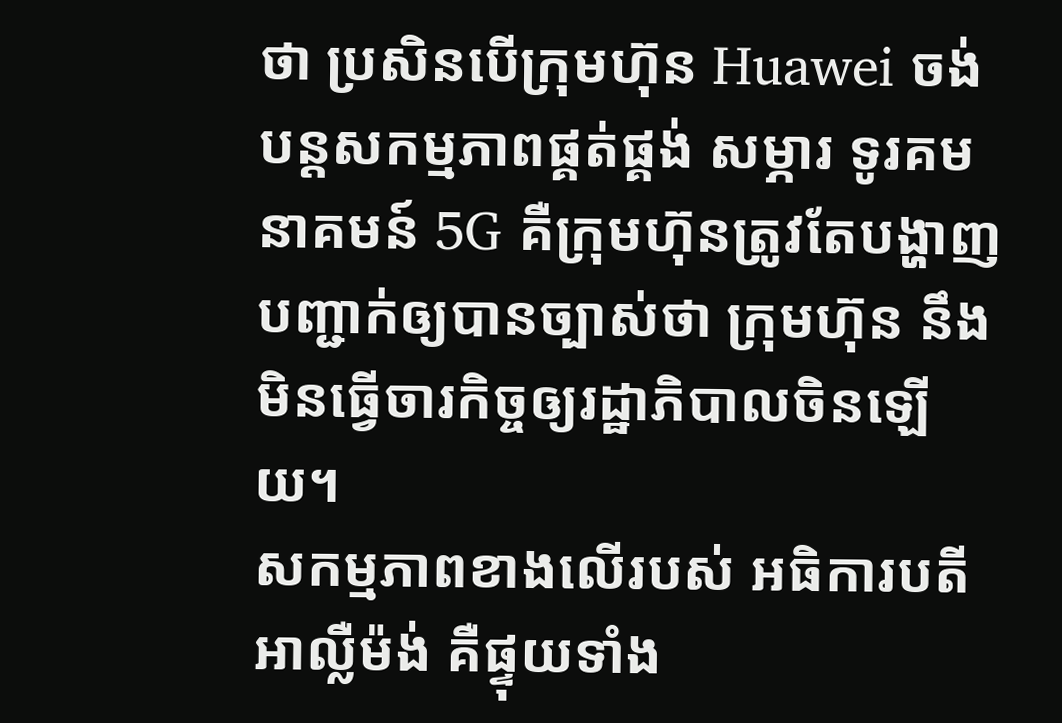ថា ប្រសិនបើក្រុមហ៊ុន Huawei ចង់បន្តសកម្មភាពផ្គត់ផ្គង់ សម្ភារ ទូរគមនាគមន៍ 5G គឺក្រុមហ៊ុនត្រូវតែបង្ហាញបញ្ជាក់ឲ្យបានច្បាស់ថា ក្រុមហ៊ុន នឹងមិនធ្វើចារកិច្ចឲ្យរដ្ឋាភិបាលចិនឡើយ។
សកម្មភាពខាងលើរបស់ អធិការបតីអាល្លឺម៉ង់ គឺផ្ទុយទាំង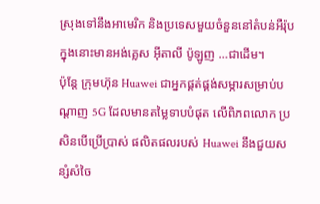ស្រុងទៅនឹងអាមេរិក និងប្រទេសមួយចំនួននៅតំបន់អឺរ៉ុប ក្នុងនោះមានអង់គ្លេស អ៊ីតាលី ប៉ូឡូញ …ជាដើម។
ប៉ុន្តែ ក្រុមហ៊ុន Huawei ជាអ្នកផ្គត់ផ្គង់សម្ភារសម្រាប់បណ្តាញ 5G ដែលមានតម្លៃទាបបំផុត លើពិភពលោក ប្រសិនបើប្រើប្រាស់ ផលិតផលរបស់ Huawei នឹងជួយសន្សំសំចៃ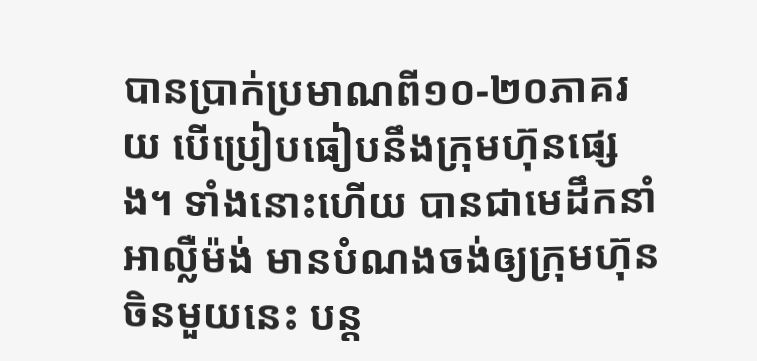បានប្រាក់ប្រមាណពី១០-២០ភាគរយ បើប្រៀបធៀបនឹងក្រុមហ៊ុនផ្សេង។ ទាំងនោះហើយ បានជាមេដឹកនាំអាល្លឺម៉ង់ មានបំណងចង់ឲ្យក្រុមហ៊ុនចិនមួយនេះ បន្ត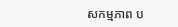សកម្មភាព ប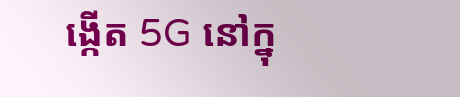ង្កើត 5G នៅក្នុ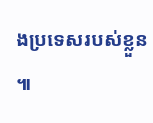ងប្រទេសរបស់ខ្លួន ៕